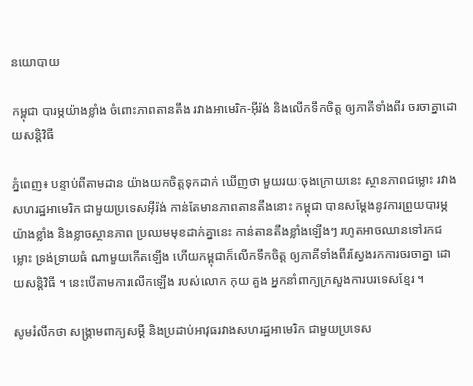នយោបាយ

កម្ពុជា បារម្ភយ៉ាងខ្លាំង ចំពោះភាពតានតឹង រវាងអាមេរិក-អ៊ីរ៉ង់ និងលើកទឹកចិត្ត ឲ្យភាគីទាំងពីរ ចរចាគ្នាដោយសន្តិវិធី

ភ្នំពេញ៖ បន្ទាប់ពីតាមដាន យ៉ាងយកចិត្តទុកដាក់ ឃើញថា មួយរយៈចុងក្រោយនេះ ស្ថានភាពជម្លោះ រវាងសហរដ្ឋអាមេរិក ជាមួយប្រទេសអ៊ីរ៉ង់ កាន់តែមានភាពតានតឹងនោះ កម្ពុជា បានសម្ដែងនូវការព្រួយបារម្ភ យ៉ាងខ្លាំង និងខ្លាចស្ថានភាព ប្រឈមមុខដាក់គ្នានេះ កាន់តានតឹងខ្លាំងឡើងៗ រហូតអាចឈានទៅរកជម្លោះ ទ្រង់ទ្រាយធំ ណាមួយកើតឡើង ហើយកម្ពុជាក៏លើកទឹកចិត្ត ឲ្យភាគីទាំងពីរស្វែងរកការចរចាគ្នា ដោយសន្តិវិធី ។ នេះបើតាមការលើកឡើង របស់លោក កុយ គួង អ្នកនាំពាក្យក្រសួងការបរទេសខ្មែរ ។

សូមរំលឹកថា សង្គ្រាមពាក្យសម្ដី និងប្រដាប់អាវុធរវាងសហរដ្ឋអាមេរិក ជាមួយប្រទេស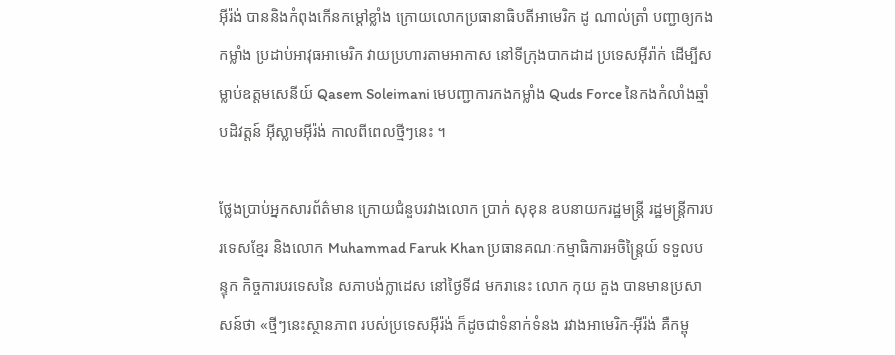អ៊ីរ៉ង់ បាននិងកំពុងកើនកម្ដៅខ្លាំង ក្រោយលោកប្រធានាធិបតីអាមេរិក ដូ ណាល់ត្រាំ បញ្ជាឲ្យកងកម្លាំង ប្រដាប់អាវុធអាមេរិក វាយប្រហារតាមអាកាស នៅទីក្រុងបាកដាដ ប្រទេសអ៊ីរ៉ាក់ ដើម្បីសម្លាប់ឧត្តមសេនីយ៍ Qasem Soleimani មេបញ្ជាការកងកម្លាំង Quds Force នៃកងកំលាំងឆ្មាំបដិវត្តន៍ អ៊ីស្លាមអ៊ីរ៉ង់ កាលពីពេលថ្មីៗនេះ ។

ថ្លែងប្រាប់អ្នកសារព័ត៌មាន ក្រោយជំនួបរវាងលោក ប្រាក់ សុខុន ឧបនាយករដ្ឋមន្ត្រី រដ្ឋមន្ត្រីការបរទេសខ្មែរ និងលោក Muhammad Faruk Khan ប្រធានគណៈកម្មាធិការអចិន្ត្រៃយ៍ ទទួលបន្ទុក កិច្ចការបរទេសនៃ សភាបង់ក្លាដេស នៅថ្ងៃទី៨ មករានេះ លោក កុយ គួង បានមានប្រសាសន៍ថា «ថ្មីៗនេះស្ថានភាព របស់ប្រទេសអ៊ីរ៉ង់ ក៏ដូចជាទំនាក់ទំនង រវាងអាមេរិក-អ៊ីរ៉ង់ គឺកម្ពុ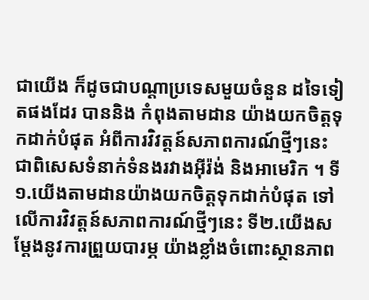ជាយើង ក៏ដូចជាបណ្ដាប្រទេសមួយចំនួន ដទៃទៀតផងដែរ បាននិង កំពុងតាមដាន យ៉ាងយកចិត្តទុកដាក់បំផុត អំពីការវិវត្តន៍សភាពការណ៍ថ្មីៗនេះ ជាពិសេសទំនាក់ទំនងរវាងអ៊ីរ៉ង់ និងអាមេរិក ។ ទី១.យើងតាមដានយ៉ាងយកចិត្តទុកដាក់បំផុត ទៅលើការវិវត្តន៍សភាពការណ៍ថ្មីៗនេះ ទី២.យើងសម្ដែងនូវការព្រួយបារម្ភ យ៉ាងខ្លាំងចំពោះស្ថានភាព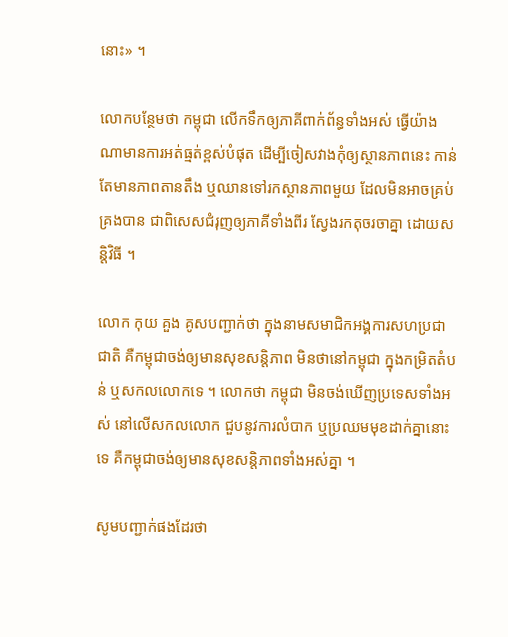នោះ» ។

លោកបន្ថែមថា កម្ពុជា លើកទឹកឲ្យភាគីពាក់ព័ន្ធទាំងអស់ ធ្វើយ៉ាងណាមានការអត់ធ្មត់ខ្ពស់បំផុត ដើម្បីចៀសវាងកុំឲ្យស្ថានភាពនេះ កាន់តែមានភាពតានតឹង ឬឈានទៅរកស្ថានភាពមួយ ដែលមិនអាចគ្រប់គ្រងបាន ជាពិសេសជំរុញឲ្យភាគីទាំងពីរ ស្វែងរកតុចរចាគ្នា ដោយសន្តិវិធី ។

លោក កុយ គួង គូសបញ្ជាក់ថា ក្នុងនាមសមាជិកអង្គការសហប្រជាជាតិ គឺកម្ពុជាចង់ឲ្យមានសុខសន្តិភាព មិនថានៅកម្ពុជា ក្នុងកម្រិតតំបន់ ឬសកលលោកទេ ។ លោកថា កម្ពុជា មិនចង់ឃើញប្រទេសទាំងអស់ នៅលើសកលលោក ជួបនូវការលំបាក ឬប្រឈមមុខដាក់គ្នានោះទេ គឺកម្ពុជាចង់ឲ្យមានសុខសន្តិភាពទាំងអស់គ្នា ។

សូមបញ្ជាក់ផងដែរថា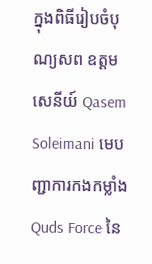ក្នុងពិធីរៀបចំបុណ្យសព ឧត្តមសេនីយ៍ Qasem Soleimani មេបញ្ជាការកងកម្លាំង Quds Force នៃ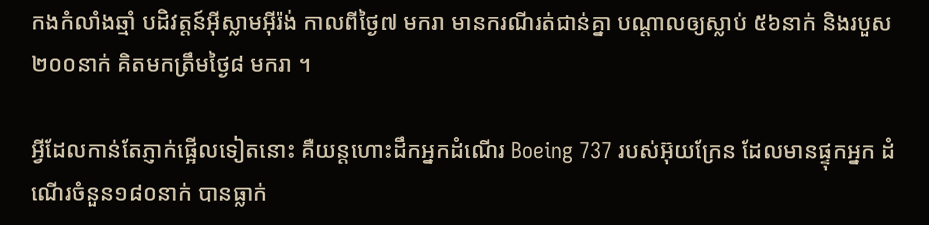កងកំលាំងឆ្មាំ បដិវត្តន៍អ៊ីស្លាមអ៊ីរ៉ង់ កាលពីថ្ងៃ៧ មករា មានករណីរត់ជាន់គ្នា បណ្តាលឲ្យស្លាប់ ៥៦នាក់ និងរបួស ២០០នាក់ គិតមកត្រឹមថ្ងៃ៨ មករា ។

អ្វីដែលកាន់តែភ្ញាក់ផ្អើលទៀតនោះ គឺយន្តហោះដឹកអ្នកដំណើរ Boeing 737 របស់អ៊ុយក្រែន ដែលមានផ្ទុកអ្នក ដំណើរចំនួន១៨០នាក់ បានធ្លាក់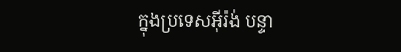ក្នុងប្រទេសអ៊ីរ៉ង់ បន្ទា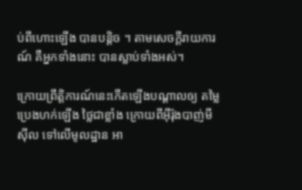ប់ពីហោះឡើង បានបន្ដិច ។ តាមសេចក្តីរាយការណ៍ គឺអ្នកទាំងនោះ បានស្លាប់ទាំងអស់។

ក្រោយព្រឹត្ដិការណ៍នេះកើតឡើងបណ្ដាលឲ្យ តម្លៃប្រេងហក់ឡើង ថ្លៃជាខ្លាំង ក្រោយពីអ៊ីរ៉ុងបាញ់មីស៊ីល ទៅលើមូលដ្ឋាន អា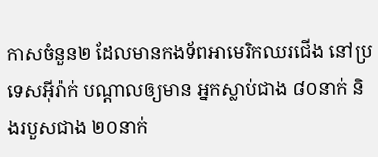កាសចំនួន២ ដែលមានកងទ័ពអាមេរិកឈរជើង នៅប្រទេសអ៊ីរ៉ាក់ បណ្តាលឲ្យមាន អ្នកស្លាប់ជាង ៨០នាក់ និងរបួសជាង ២០នាក់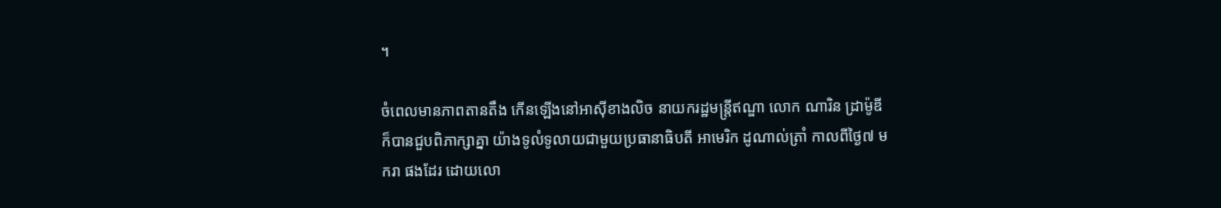។

ចំពេលមានភាពតានតឹង កើនឡើងនៅអាស៊ីខាងលិច នាយករដ្ឋមន្ត្រីឥណ្ឌា លោក ណារិន ដ្រាម៉ូឌី ក៏បានជួបពិភាក្សាគ្នា យ៉ាងទូលំទូលាយជាមួយប្រធានាធិបតី អាមេរិក ដូណាល់ត្រាំ កាលពីថ្ងៃ៧ មករា ផងដែរ ដោយលោ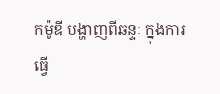កម៉ូឌី បង្ហាញពីឆន្ទៈ ក្នុងការធ្វើ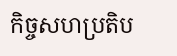កិច្ចសហប្រតិប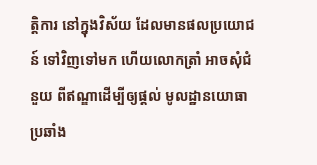ត្តិការ នៅក្នុងវិស័យ ដែលមានផលប្រយោជន៍ ទៅវិញទៅមក ហើយលោកត្រាំ អាចសុំជំនួយ ពីឥណ្ឌាដើម្បីឲ្យផ្តល់ មូលដ្ឋានយោធា ប្រឆាំង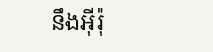នឹងអ៊ីរ៉ុ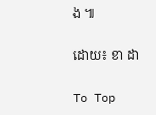ង ៕

ដោយ៖ ខា ដា

To Top